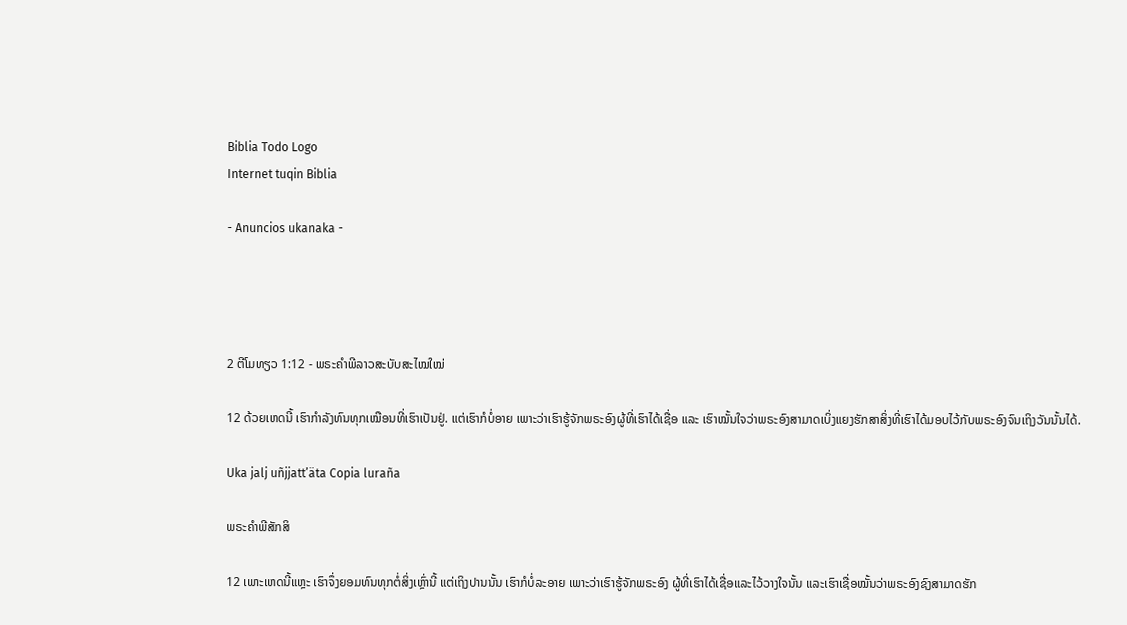Biblia Todo Logo
Internet tuqin Biblia

- Anuncios ukanaka -




2 ຕີໂມທຽວ 1:12 - ພຣະຄຳພີລາວສະບັບສະໄໝໃໝ່

12 ດ້ວຍເຫດນີ້ ເຮົາກຳລັງທົນທຸກເໝືອນທີ່ເຮົາເປັນຢູ່. ແຕ່ເຮົາກໍບໍ່ອາຍ ເພາະວ່າເຮົາຮູ້ຈັກພຣະອົງຜູ້ທີ່ເຮົາໄດ້ເຊື່ອ ແລະ ເຮົາໝັ້ນໃຈວ່າພຣະອົງສາມາດເບິ່ງແຍງຮັກສາສິ່ງທີ່ເຮົາໄດ້ມອບໄວ້ກັບພຣະອົງຈົນເຖິງວັນນັ້ນໄດ້.

Uka jalj uñjjattʼäta Copia luraña

ພຣະຄຳພີສັກສິ

12 ເພາະເຫດນີ້ແຫຼະ ເຮົາຈຶ່ງຍອມທົນທຸກຕໍ່ສິ່ງເຫຼົ່ານີ້ ແຕ່ເຖິງປານນັ້ນ ເຮົາກໍບໍ່ລະອາຍ ເພາະວ່າເຮົາຮູ້ຈັກພຣະອົງ ຜູ້ທີ່ເຮົາໄດ້ເຊື່ອແລະໄວ້ວາງໃຈນັ້ນ ແລະເຮົາເຊື່ອໝັ້ນວ່າພຣະອົງຊົງສາມາດຮັກ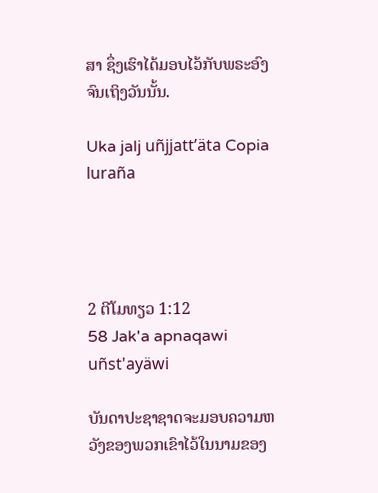ສາ ຊຶ່ງເຮົາໄດ້ມອບໄວ້ກັບພຣະອົງ ຈົນເຖິງວັນນັ້ນ.

Uka jalj uñjjattʼäta Copia luraña




2 ຕີໂມທຽວ 1:12
58 Jak'a apnaqawi uñst'ayäwi

ບັນດາປະຊາຊາດຈະມອບຄວາມຫວັງຂອງພວກເຂົາໄວ້ໃນນາມຂອງ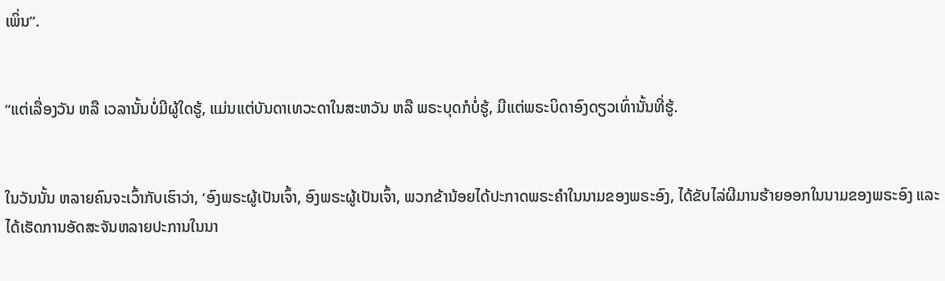ເພິ່ນ”.


“ແຕ່ເລື່ອງວັນ ຫລື ເວລານັ້ນບໍ່ມີຜູ້ໃດຮູ້, ແມ່ນແຕ່ບັນດາເທວະດາໃນສະຫວັນ ຫລື ພຣະບຸດກໍບໍ່ຮູ້, ມີແຕ່ພຣະບິດາອົງດຽວເທົ່ານັ້ນທີ່ຮູ້.


ໃນວັນນັ້ນ ຫລາຍຄົນຈະເວົ້າກັບເຮົາວ່າ, ‘ອົງພຣະຜູ້ເປັນເຈົ້າ, ອົງພຣະຜູ້ເປັນເຈົ້າ, ພວກຂ້ານ້ອຍໄດ້ປະກາດພຣະຄຳໃນນາມຂອງພຣະອົງ, ໄດ້ຂັບໄລ່ຜີມານຮ້າຍອອກໃນນາມຂອງພຣະອົງ ແລະ ໄດ້ເຮັດການອັດສະຈັນຫລາຍປະການໃນນາ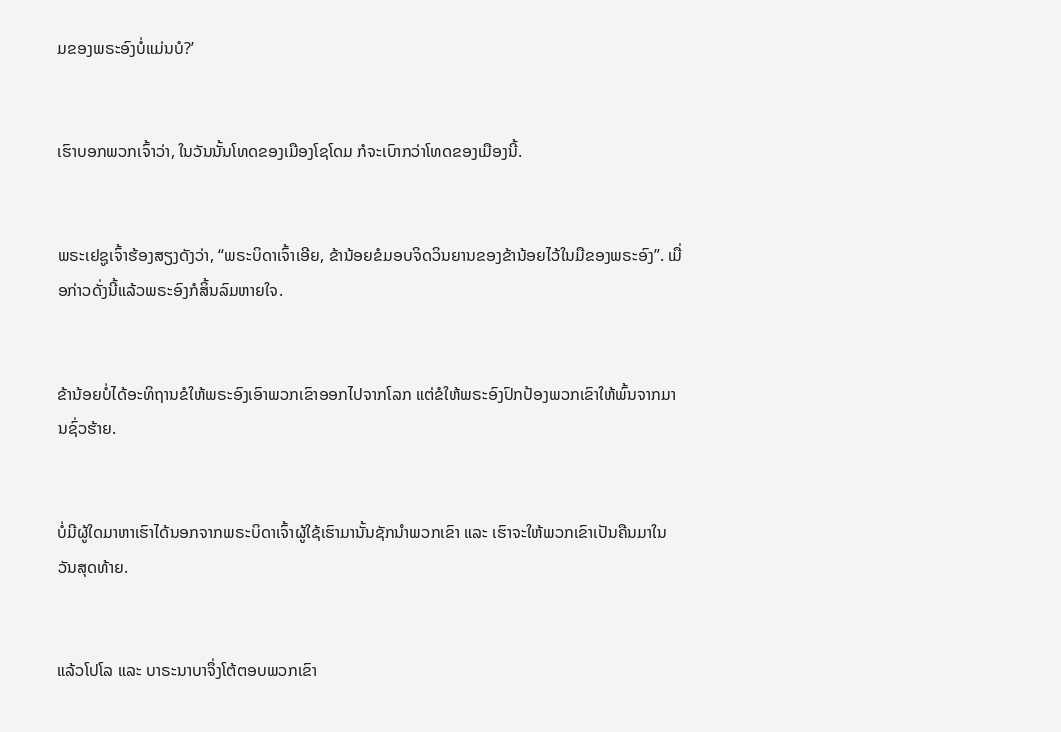ມຂອງພຣະອົງບໍ່ແມ່ນບໍ?’


ເຮົາບອກພວກເຈົ້າວ່າ, ໃນວັນນັ້ນໂທດຂອງເມືອງໂຊໂດມ ກໍຈະເບົາກວ່າໂທດຂອງເມືອງນີ້.


ພຣະເຢຊູເຈົ້າຮ້ອງສຽງດັງວ່າ, “ພຣະບິດາເຈົ້າເອີຍ, ຂ້ານ້ອຍຂໍມອບຈິດວິນຍານຂອງຂ້ານ້ອຍໄວ້ໃນມືຂອງພຣະອົງ”. ເມື່ອກ່າວດັ່ງນີ້ແລ້ວພຣະອົງກໍສິ້ນລົມຫາຍໃຈ.


ຂ້ານ້ອຍບໍ່ໄດ້ອະທິຖານຂໍໃຫ້ພຣະອົງເອົາພວກເຂົາອອກໄປຈາກໂລກ ແຕ່ຂໍໃຫ້ພຣະອົງປົກປ້ອງພວກເຂົາໃຫ້ພົ້ນຈາກມານຊົ່ວຮ້າຍ.


ບໍ່ມີຜູ້ໃດມາຫາເຮົາໄດ້ນອກຈາກພຣະບິດາເຈົ້າຜູ້ໃຊ້ເຮົາມານັ້ນຊັກນໍາພວກເຂົາ ແລະ ເຮົາຈະໃຫ້ພວກເຂົາເປັນຄືນມາໃນວັນສຸດທ້າຍ.


ແລ້ວໂປໂລ ແລະ ບາຣະນາບາຈຶ່ງໂຕ້ຕອບພວກເຂົາ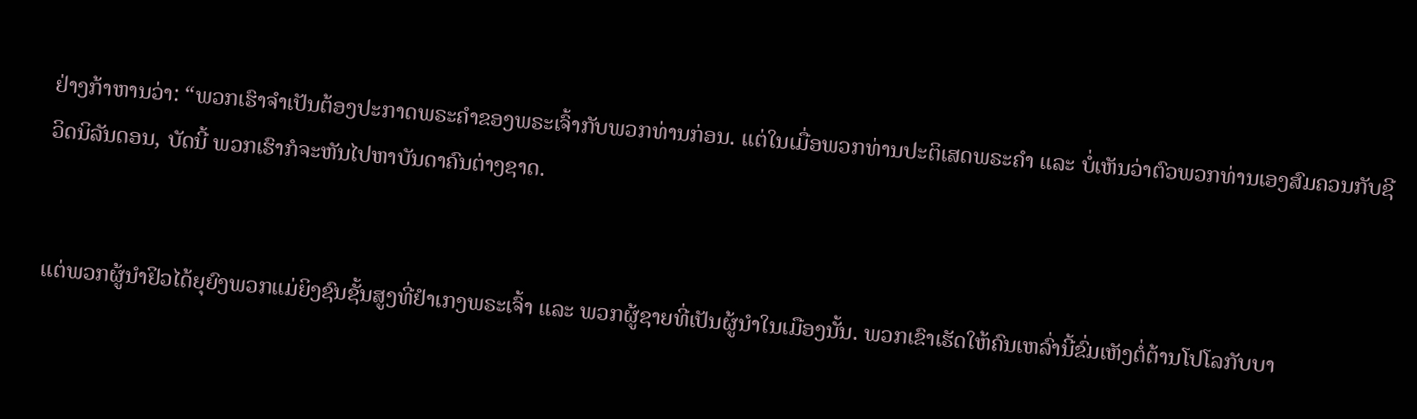ຢ່າງກ້າຫານວ່າ: “ພວກເຮົາຈຳເປັນຕ້ອງປະກາດພຣະຄຳຂອງພຣະເຈົ້າກັບພວກທ່ານກ່ອນ. ແຕ່ໃນເມື່ອພວກທ່ານປະຕິເສດພຣະຄຳ ແລະ ບໍ່ເຫັນວ່າຕົວພວກທ່ານເອງສົມຄວນກັບຊີວິດນິລັນດອນ, ບັດນີ້ ພວກເຮົາກໍຈະຫັນໄປຫາບັນດາຄົນຕ່າງຊາດ.


ແຕ່ພວກຜູ້ນຳຢິວໄດ້ຍຸຍົງພວກແມ່ຍິງຊົນຊັ້ນສູງທີ່ຢຳເກງພຣະເຈົ້າ ແລະ ພວກຜູ້ຊາຍທີ່ເປັນຜູ້ນຳໃນເມືອງນັ້ນ. ພວກເຂົາເຮັດໃຫ້ຄົນເຫລົ່ານີ້ຂົ່ມເຫັງຕໍ່ຕ້ານໂປໂລກັບບາ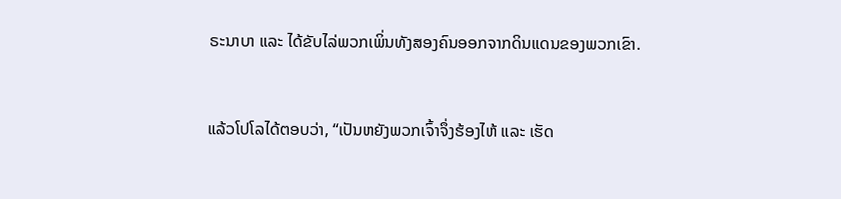ຣະນາບາ ແລະ ໄດ້ຂັບໄລ່ພວກເພິ່ນທັງສອງຄົນອອກຈາກດິນແດນຂອງພວກເຂົາ.


ແລ້ວໂປໂລໄດ້ຕອບວ່າ, “ເປັນຫຍັງພວກເຈົ້າຈຶ່ງຮ້ອງໄຫ້ ແລະ ເຮັດ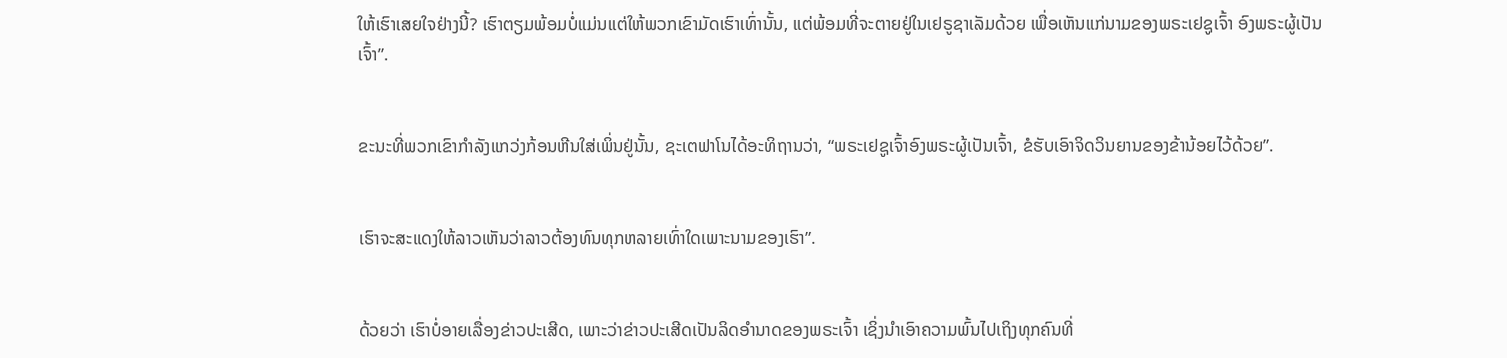ໃຫ້ເຮົາເສຍໃຈຢ່າງນີ້? ເຮົາຕຽມພ້ອມບໍ່ແມ່ນແຕ່ໃຫ້ພວກເຂົາມັດເຮົາເທົ່ານັ້ນ, ແຕ່ພ້ອມທີ່ຈະຕາຍຢູ່ໃນເຢຣູຊາເລັມດ້ວຍ ເພື່ອເຫັນແກ່ນາມຂອງພຣະເຢຊູເຈົ້າ ອົງພຣະຜູ້ເປັນເຈົ້າ”.


ຂະນະທີ່ພວກເຂົາກຳລັງແກວ່ງກ້ອນຫີນໃສ່ເພິ່ນຢູ່ນັ້ນ, ຊະເຕຟາໂນໄດ້ອະທິຖານວ່າ, “ພຣະເຢຊູເຈົ້າອົງພຣະຜູ້ເປັນເຈົ້າ, ຂໍຮັບເອົາຈິດວິນຍານຂອງຂ້ານ້ອຍໄວ້ດ້ວຍ”.


ເຮົາຈະສະແດງໃຫ້ລາວເຫັນວ່າລາວຕ້ອງທົນທຸກຫລາຍເທົ່າໃດເພາະນາມຂອງເຮົາ”.


ດ້ວຍວ່າ ເຮົາບໍ່ອາຍເລື່ອງຂ່າວປະເສີດ, ເພາະວ່າຂ່າວປະເສີດເປັນລິດອຳນາດຂອງພຣະເຈົ້າ ເຊິ່ງນໍາເອົາຄວາມພົ້ນໄປເຖິງທຸກຄົນທີ່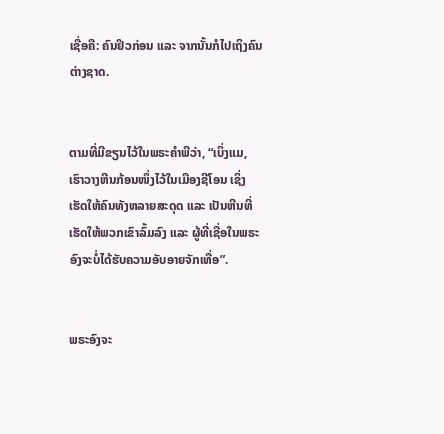ເຊື່ອຄື: ຄົນຢິວກ່ອນ ແລະ ຈາກນັ້ນກໍໄປເຖິງຄົນຕ່າງຊາດ.


ຕາມທີ່ມີຂຽນໄວ້ໃນພຣະຄຳພີວ່າ, “ເບິ່ງແມ, ເຮົາວາງຫີນກ້ອນໜຶ່ງໄວ້ໃນເມືອງຊີໂອນ ເຊິ່ງເຮັດໃຫ້ຄົນທັງຫລາຍສະດຸດ ແລະ ເປັນຫີນທີ່ເຮັດໃຫ້ພວກເຂົາລົ້ມລົງ ແລະ ຜູ້ທີ່ເຊື່ອໃນພຣະອົງຈະບໍ່ໄດ້ຮັບຄວາມອັບອາຍຈັກເທື່ອ”.


ພຣະອົງຈະ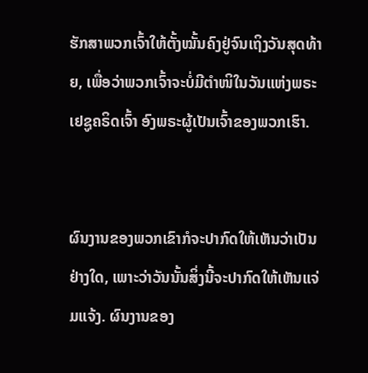ຮັກສາພວກເຈົ້າໃຫ້ຕັ້ງໝັ້ນຄົງຢູ່ຈົນເຖິງວັນສຸດທ້າຍ, ເພື່ອວ່າພວກເຈົ້າຈະບໍ່ມີຕຳໜິໃນວັນແຫ່ງພຣະເຢຊູຄຣິດເຈົ້າ ອົງພຣະຜູ້ເປັນເຈົ້າຂອງພວກເຮົາ.


ຜົນງານຂອງພວກເຂົາກໍຈະປາກົດໃຫ້ເຫັນວ່າເປັນຢ່າງໃດ, ເພາະວ່າວັນນັ້ນສິ່ງນີ້ຈະປາກົດໃຫ້ເຫັນແຈ່ມແຈ້ງ. ຜົນງານຂອງ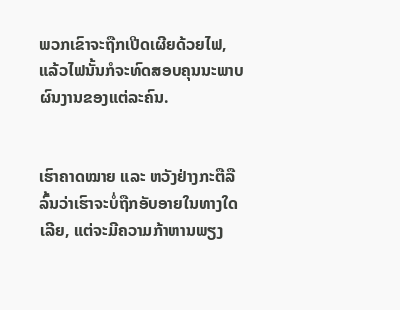ພວກເຂົາຈະຖືກເປີດເຜີຍດ້ວຍໄຟ, ແລ້ວໄຟນັ້ນກໍຈະທົດສອບຄຸນນະພາບຜົນງານຂອງແຕ່ລະຄົນ.


ເຮົາຄາດໝາຍ ແລະ ຫວັງຢ່າງກະຕືລືລົ້ນວ່າເຮົາຈະບໍ່ຖືກອັບອາຍໃນທາງໃດເລີຍ, ແຕ່ຈະມີຄວາມກ້າຫານພຽງ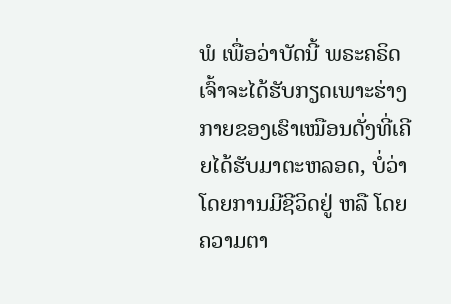ພໍ ເພື່ອວ່າບັດນີ້ ພຣະຄຣິດເຈົ້າຈະໄດ້ຮັບກຽດເພາະຮ່າງກາຍຂອງເຮົາເໝືອນດັ່ງທີ່ເຄີຍໄດ້ຮັບມາຕະຫລອດ, ບໍ່ວ່າໂດຍການມີຊີວິດຢູ່ ຫລື ໂດຍຄວາມຕາ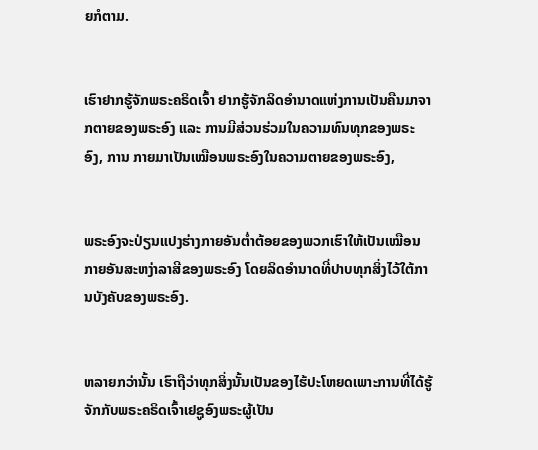ຍກໍຕາມ.


ເຮົາຢາກຮູ້ຈັກພຣະຄຣິດເຈົ້າ ຢາກຮູ້ຈັກລິດອຳນາດແຫ່ງການເປັນຄືນມາຈາກຕາຍຂອງພຣະອົງ ແລະ ການມີສ່ວນຮ່ວມໃນຄວາມທົນທຸກຂອງພຣະອົງ, ການ ກາຍມາເປັນເໝືອນພຣະອົງໃນຄວາມຕາຍຂອງພຣະອົງ,


ພຣະອົງຈະປ່ຽນແປງຮ່າງກາຍອັນຕ່ຳຕ້ອຍຂອງພວກເຮົາໃຫ້ເປັນເໝືອນກາຍອັນສະຫງ່າລາສີຂອງພຣະອົງ ໂດຍລິດອຳນາດທີ່ປາບທຸກສິ່ງໄວ້ໃຕ້ການບັງຄັບຂອງພຣະອົງ.


ຫລາຍກວ່ານັ້ນ ເຮົາຖືວ່າທຸກສິ່ງນັ້ນເປັນຂອງໄຮ້ປະໂຫຍດເພາະການທີ່ໄດ້ຮູ້ຈັກກັບພຣະຄຣິດເຈົ້າເຢຊູອົງພຣະຜູ້ເປັນ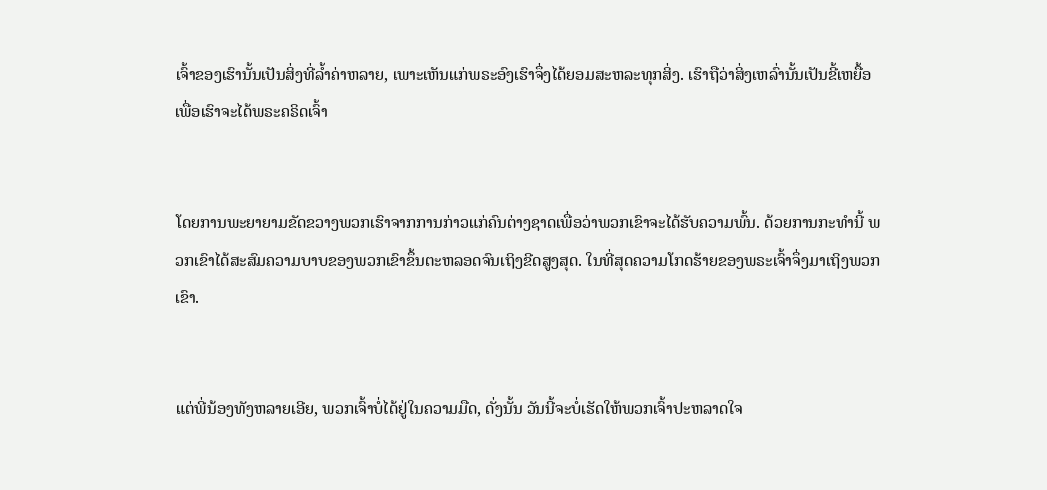ເຈົ້າຂອງເຮົານັ້ນເປັນສິ່ງທີ່ລໍ້າຄ່າຫລາຍ, ເພາະເຫັນແກ່ພຣະອົງເຮົາຈຶ່ງໄດ້ຍອມສະຫລະທຸກສິ່ງ. ເຮົາຖືວ່າສິ່ງເຫລົ່ານັ້ນເປັນຂີ້ເຫຍື້ອ ເພື່ອເຮົາຈະໄດ້ພຣະຄຣິດເຈົ້າ


ໂດຍການພະຍາຍາມຂັດຂວາງພວກເຮົາຈາກການກ່າວແກ່ຄົນຕ່າງຊາດເພື່ອວ່າພວກເຂົາຈະໄດ້ຮັບຄວາມພົ້ນ. ດ້ວຍການກະທຳນີ້ ພວກເຂົາໄດ້ສະສົມຄວາມບາບຂອງພວກເຂົາຂຶ້ນຕະຫລອດຈົນເຖິງຂີດສູງສຸດ. ໃນທີ່ສຸດຄວາມໂກດຮ້າຍຂອງພຣະເຈົ້າຈຶ່ງມາເຖິງພວກເຂົາ.


ແຕ່ພີ່ນ້ອງທັງຫລາຍເອີຍ, ພວກເຈົ້າບໍ່ໄດ້ຢູ່ໃນຄວາມມືດ, ດັ່ງນັ້ນ ວັນນີ້ຈະບໍ່ເຮັດໃຫ້ພວກເຈົ້າປະຫລາດໃຈ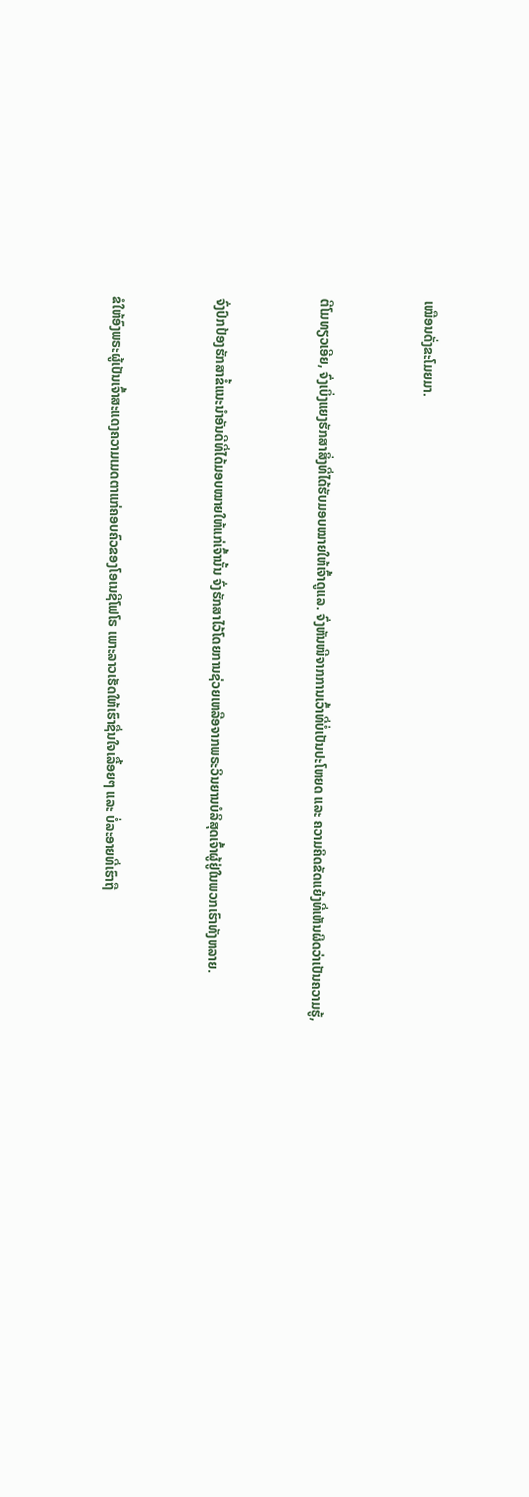ເໝືອນດັ່ງຂະໂມຍມາ.


ຕີໂມທຽວເອີຍ, ຈົ່ງເບິ່ງແຍງຮັກສາສິ່ງທີ່ໄດ້ຮັບມອບໝາຍໃຫ້ເຈົ້າດູແລ. ຈົ່ງຫັນໜີຈາກການເວົ້າທີ່ບໍ່ເປັນປະໂຫຍດ ແລະ ຄວາມຄິດຂັດແຍ້ງທີ່ເຫັນຜິດວ່າເປັນຄວາມຮູ້,


ຈົ່ງປົກປ້ອງຮັກສາຂໍ້ແນະນຳອັນດີທີ່ໄດ້ມອບໝາຍໃຫ້ແກ່ເຈົ້ານັ້ນ ຈົ່ງຮັກສາໄວ້ໂດຍການຊ່ວຍເຫລືອຈາກພຣະວິນຍານບໍລິສຸດເຈົ້າຜູ້ຢູ່ໃນພວກເຮົາທັງຫລາຍ.


ຂໍໃຫ້ອົງພຣະຜູ້ເປັນເຈົ້າສະແດງຄວາມເມດຕາແກ່ຄອບຄົວຂອງໂອເນຊີໂຟໂຣ ເພາະລາວເຮັດໃຫ້ເຮົາຊື່ນໃຈເລື້ອຍໆ ແລະ ບໍ່ລະອາຍທີ່ເຮົາຖື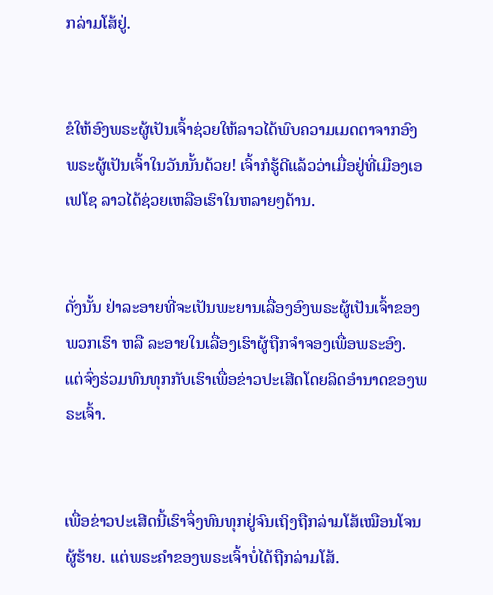ກລ່າມໂສ້ຢູ່.


ຂໍໃຫ້ອົງພຣະຜູ້ເປັນເຈົ້າຊ່ວຍໃຫ້ລາວໄດ້ພົບຄວາມເມດຕາຈາກອົງພຣະຜູ້ເປັນເຈົ້າໃນວັນນັ້ນດ້ວຍ! ເຈົ້າກໍຮູ້ດີແລ້ວວ່າເມື່ອຢູ່ທີ່ເມືອງເອເຟໂຊ ລາວໄດ້ຊ່ວຍເຫລືອເຮົາໃນຫລາຍໆດ້ານ.


ດັ່ງນັ້ນ ຢ່າລະອາຍທີ່ຈະເປັນພະຍານເລື່ອງອົງພຣະຜູ້ເປັນເຈົ້າຂອງພວກເຮົາ ຫລື ລະອາຍໃນເລື່ອງເຮົາຜູ້ຖືກຈຳຈອງເພື່ອພຣະອົງ. ແຕ່ຈົ່ງຮ່ວມທົນທຸກກັບເຮົາເພື່ອຂ່າວປະເສີດໂດຍລິດອຳນາດຂອງພຣະເຈົ້າ.


ເພື່ອຂ່າວປະເສີດນີ້ເຮົາຈຶ່ງທົນທຸກຢູ່ຈົນເຖິງຖືກລ່າມໂສ້ເໝືອນໂຈນຜູ້ຮ້າຍ. ແຕ່ພຣະຄຳຂອງພຣະເຈົ້າບໍ່ໄດ້ຖືກລ່າມໂສ້.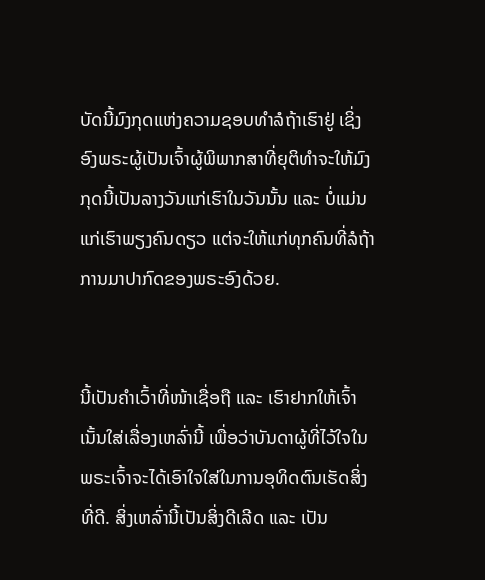ບັດນີ້ມົງກຸດແຫ່ງຄວາມຊອບທຳລໍຖ້າເຮົາຢູ່ ເຊິ່ງອົງພຣະຜູ້ເປັນເຈົ້າຜູ້ພິພາກສາທີ່ຍຸຕິທຳຈະໃຫ້ມົງກຸດນີ້ເປັນລາງວັນແກ່ເຮົາໃນວັນນັ້ນ ແລະ ບໍ່ແມ່ນແກ່ເຮົາພຽງຄົນດຽວ ແຕ່ຈະໃຫ້ແກ່ທຸກຄົນທີ່ລໍຖ້າການມາປາກົດຂອງພຣະອົງດ້ວຍ.


ນີ້ເປັນຄຳເວົ້າທີ່ໜ້າເຊື່ອຖື ແລະ ເຮົາຢາກໃຫ້ເຈົ້າເນັ້ນໃສ່ເລື່ອງເຫລົ່ານີ້ ເພື່ອວ່າບັນດາຜູ້ທີ່ໄວ້ໃຈໃນພຣະເຈົ້າຈະໄດ້ເອົາໃຈໃສ່ໃນການອຸທິດຕົນເຮັດສິ່ງທີ່ດີ. ສິ່ງເຫລົ່ານີ້ເປັນສິ່ງດີເລີດ ແລະ ເປັນ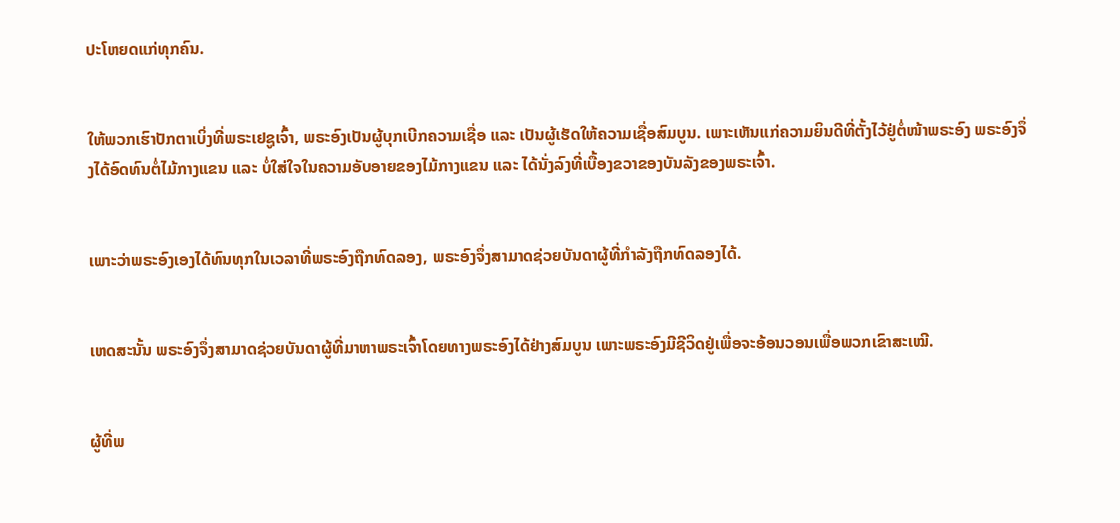ປະໂຫຍດແກ່ທຸກຄົນ.


ໃຫ້ພວກເຮົາປັກຕາເບິ່ງທີ່ພຣະເຢຊູເຈົ້າ, ພຣະອົງເປັນຜູ້ບຸກເບີກຄວາມເຊື່ອ ແລະ ເປັນຜູ້ເຮັດໃຫ້ຄວາມເຊື່ອສົມບູນ. ເພາະເຫັນແກ່ຄວາມຍິນດີທີ່ຕັ້ງໄວ້ຢູ່ຕໍ່ໜ້າພຣະອົງ ພຣະອົງຈຶ່ງໄດ້ອົດທົນຕໍ່ໄມ້ກາງແຂນ ແລະ ບໍ່ໃສ່ໃຈໃນຄວາມອັບອາຍຂອງໄມ້ກາງແຂນ ແລະ ໄດ້ນັ່ງລົງທີ່ເບື້ອງຂວາຂອງບັນລັງຂອງພຣະເຈົ້າ.


ເພາະວ່າພຣະອົງເອງໄດ້ທົນທຸກໃນເວລາທີ່ພຣະອົງຖືກທົດລອງ, ພຣະອົງຈຶ່ງສາມາດຊ່ວຍບັນດາຜູ້ທີ່ກຳລັງຖືກທົດລອງໄດ້.


ເຫດສະນັ້ນ ພຣະອົງຈຶ່ງສາມາດຊ່ວຍບັນດາຜູ້ທີ່ມາຫາພຣະເຈົ້າໂດຍທາງພຣະອົງໄດ້ຢ່າງສົມບູນ ເພາະພຣະອົງມີຊີວິດຢູ່ເພື່ອຈະອ້ອນວອນເພື່ອພວກເຂົາສະເໝີ.


ຜູ້ທີ່ພ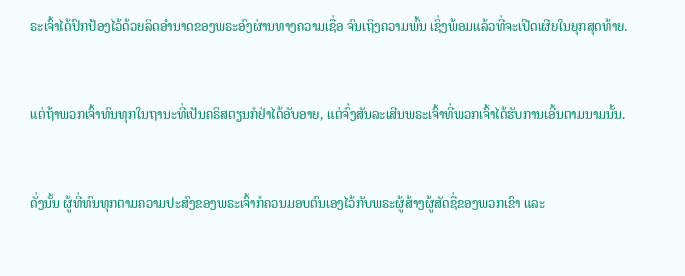ຣະເຈົ້າໄດ້ປົກປ້ອງໄວ້ດ້ວຍລິດອຳນາດຂອງພຣະອົງຜ່ານທາງຄວາມເຊື່ອ ຈົນເຖິງຄວາມພົ້ນ ເຊິ່ງພ້ອມແລ້ວທີ່ຈະເປີດເຜີຍໃນຍຸກສຸດທ້າຍ.


ແຕ່ຖ້າພວກເຈົ້າທົນທຸກໃນຖານະທີ່ເປັນຄຣິສຕຽນກໍຢ່າໄດ້ອັບອາຍ, ແຕ່ຈົ່ງສັນລະເສີນພຣະເຈົ້າທີ່ພວກເຈົ້າໄດ້ຮັບການເອີ້ນຕາມນາມນັ້ນ.


ດັ່ງນັ້ນ ຜູ້ທີ່ທົນທຸກຕາມຄວາມປະສົງຂອງພຣະເຈົ້າກໍຄວນມອບຕົນເອງໄວ້ກັບພຣະຜູ້ສ້າງຜູ້ສັດຊື່ຂອງພວກເຂົາ ແລະ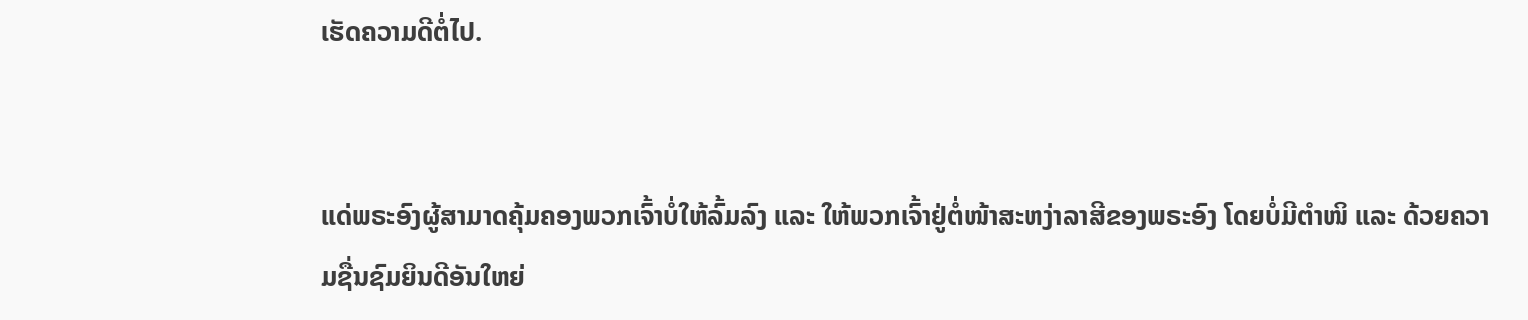ເຮັດຄວາມດີຕໍ່ໄປ.


ແດ່ພຣະອົງຜູ້ສາມາດຄຸ້ມຄອງພວກເຈົ້າບໍ່ໃຫ້ລົ້ມລົງ ແລະ ໃຫ້ພວກເຈົ້າຢູ່ຕໍ່ໜ້າສະຫງ່າລາສີຂອງພຣະອົງ ໂດຍບໍ່ມີຕຳໜິ ແລະ ດ້ວຍຄວາມຊື່ນຊົມຍິນດີອັນໃຫຍ່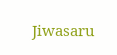Jiwasaru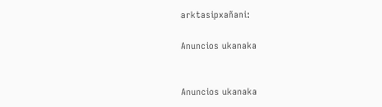arktasipxañani:

Anuncios ukanaka


Anuncios ukanaka